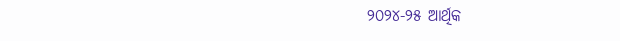୨୦୨୪-୨୫ ଆର୍ଥିକ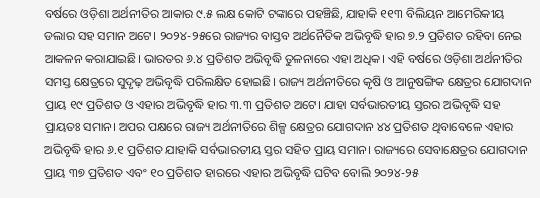ବର୍ଷରେ ଓଡ଼ିଶା ଅର୍ଥନୀତିର ଆକାର ୯.୫ ଲକ୍ଷ କୋଟି ଟଙ୍କାରେ ପହଞ୍ଚିଛି, ଯାହାକି ୧୧୩ ବିଲିୟନ ଆମେରିକୀୟ ଡଲାର ସହ ସମାନ ଅଟେ। ୨୦୨୪-୨୫ରେ ରାଜ୍ୟର ବାସ୍ତବ ଅର୍ଥନୈତିକ ଅଭିବୃଦ୍ଧି ହାର ୭.୨ ପ୍ରତିଶତ ରହିବା ନେଇ ଆକଳନ କରାଯାଇଛି। ଭାରତର ୬.୪ ପ୍ରତିଶତ ଅଭିବୃଦ୍ଧି ତୁଳନାରେ ଏହା ଅଧିକ। ଏହି ବର୍ଷରେ ଓଡ଼ିଶା ଅର୍ଥନୀତିର ସମସ୍ତ କ୍ଷେତ୍ରରେ ସୁଦୃଢ଼ ଅଭିବୃଦ୍ଧି ପରିଲକ୍ଷିତ ହୋଇଛି। ରାଜ୍ୟ ଅର୍ଥନୀତିରେ କୃଷି ଓ ଆନୁଷଙ୍ଗିକ କ୍ଷେତ୍ରର ଯୋଗଦାନ ପ୍ରାୟ ୧୯ ପ୍ରତିଶତ ଓ ଏହାର ଅଭିବୃଦ୍ଧି ହାର ୩.୩ ପ୍ରତିଶତ ଅଟେ। ଯାହା ସର୍ବଭାରତୀୟ ସ୍ତରର ଅଭିବୃଦ୍ଧି ସହ ପ୍ରାୟତଃ ସମାନ। ଅପର ପକ୍ଷରେ ରାଜ୍ୟ ଅର୍ଥନୀତିରେ ଶିଳ୍ପ କ୍ଷେତ୍ରର ଯୋଗଦାନ ୪୪ ପ୍ରତିଶତ ଥିବାବେଳେ ଏହାର ଅଭିବୃଦ୍ଧି ହାର ୬.୧ ପ୍ରତିଶତ ଯାହାକି ସର୍ବଭାରତୀୟ ସ୍ତର ସହିତ ପ୍ରାୟ ସମାନ। ରାଜ୍ୟରେ ସେବାକ୍ଷେତ୍ରର ଯୋଗଦାନ ପ୍ରାୟ ୩୭ ପ୍ରତିଶତ ଏବଂ ୧୦ ପ୍ରତିଶତ ହାରରେ ଏହାର ଅଭିବୃଦ୍ଧି ଘଟିବ ବୋଲି ୨୦୨୪-୨୫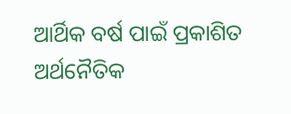ଆର୍ଥିକ ବର୍ଷ ପାଇଁ ପ୍ରକାଶିତ ଅର୍ଥନୈତିକ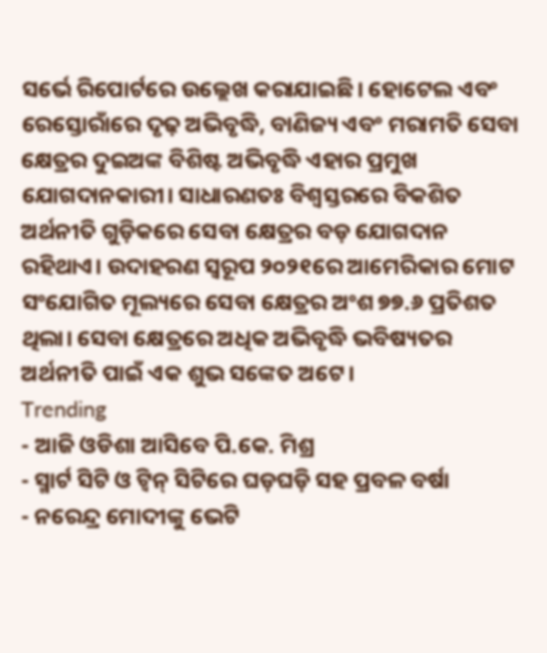ସର୍ଭେ ରିପୋର୍ଟରେ ଉଲ୍ଲେଖ କରାଯାଇଛି। ହୋଟେଲ ଏବଂ ରେସ୍ତୋରାଁରେ ଦୃଢ଼ ଅଭିବୃଦ୍ଧି, ବାଣିଜ୍ୟ ଏବଂ ମରାମତି ସେବା କ୍ଷେତ୍ରର ଦୁଇଅଙ୍କ ବିଶିଷ୍ଟ ଅଭିବୃଦ୍ଧି ଏହାର ପ୍ରମୁଖ ଯୋଗଦାନକାରୀ। ସାଧାରଣତଃ ବିଶ୍ୱସ୍ତରରେ ବିକଶିତ ଅର୍ଥନୀତି ଗୁଡ଼ିକରେ ସେବା କ୍ଷେତ୍ରର ବଡ଼ ଯୋଗଦାନ ରହିଥାଏ। ଉଦାହରଣ ସ୍ୱରୂପ ୨୦୨୧ରେ ଆମେରିକାର ମୋଟ ସଂଯୋଗିତ ମୂଲ୍ୟରେ ସେବା କ୍ଷେତ୍ରର ଅଂଶ ୭୭.୬ ପ୍ରତିଶତ ଥିଲା। ସେବା କ୍ଷେତ୍ରରେ ଅଧିକ ଅଭିବୃଦ୍ଧି ଭବିଷ୍ୟତର ଅର୍ଥନୀତି ପାଇଁ ଏକ ଶୁଭ ସଙ୍କେତ ଅଟେ।
Trending
- ଆଜି ଓଡିଶା ଆସିବେ ପି.କେ. ମିଶ୍ର
- ସ୍ମାର୍ଟ ସିଟି ଓ ଟ୍ଵିନ୍ ସିଟିରେ ଘଡ଼ଘଡ଼ି ସହ ପ୍ରବଳ ବର୍ଷା
- ନରେନ୍ଦ୍ର ମୋଦୀଙ୍କୁ ଭେଟି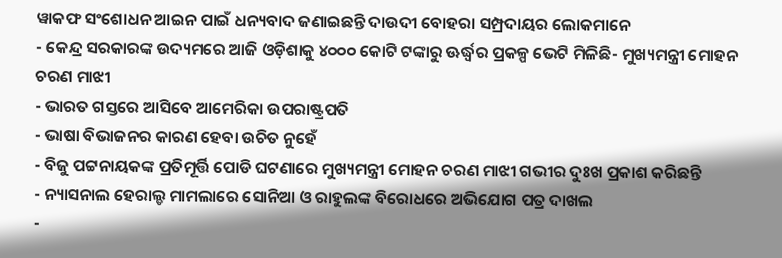ୱାକଫ ସଂଶୋଧନ ଆଇନ ପାଇଁ ଧନ୍ୟବାଦ ଜଣାଇଛନ୍ତି ଦାଉଦୀ ବୋହରା ସମ୍ପ୍ରଦାୟର ଲୋକମାନେ
- କେନ୍ଦ୍ର ସରକାରଙ୍କ ଉଦ୍ୟମରେ ଆଜି ଓଡ଼ିଶାକୁ ୪୦୦୦ କୋଟି ଟଙ୍କାରୁ ଊର୍ଦ୍ଧ୍ବର ପ୍ରକଳ୍ପ ଭେଟି ମିଳିଛି- ମୁଖ୍ୟମନ୍ତ୍ରୀ ମୋହନ ଚରଣ ମାଝୀ
- ଭାରତ ଗସ୍ତରେ ଆସିବେ ଆମେରିକା ଉପରାଷ୍ଟ୍ରପତି
- ଭାଷା ବିଭାଜନର କାରଣ ହେବା ଉଚିତ ନୁହେଁ
- ବିଜୁ ପଟ୍ଟନାୟକଙ୍କ ପ୍ରତିମୂର୍ତ୍ତି ପୋଡି ଘଟଣାରେ ମୁଖ୍ୟମନ୍ତ୍ରୀ ମୋହନ ଚରଣ ମାଝୀ ଗଭୀର ଦୁଃଖ ପ୍ରକାଶ କରିଛନ୍ତି
- ନ୍ୟାସନାଲ ହେରାଲ୍ଡ ମାମଲାରେ ସୋନିଆ ଓ ରାହୁଲଙ୍କ ବିରୋଧରେ ଅଭିଯୋଗ ପତ୍ର ଦାଖଲ
-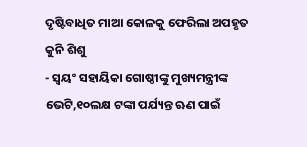ଦୃଷ୍ଟିବାଧିତ ମାଆ କୋଳକୁ ଫେରିଲା ଅପହୃତ କୁନି ଶିଶୁ
- ସ୍ୱୟଂ ସହାୟିକା ଗୋଷ୍ଠୀଙ୍କୁ ମୁଖ୍ୟମନ୍ତ୍ରୀଙ୍କ ଭେଟି,୧୦ଲକ୍ଷ ଟଙ୍କା ପର୍ଯ୍ୟନ୍ତ ଋଣ ପାଇଁ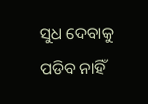ସୁଧ ଦେବାକୁ ପଡିବ ନାହିଁ